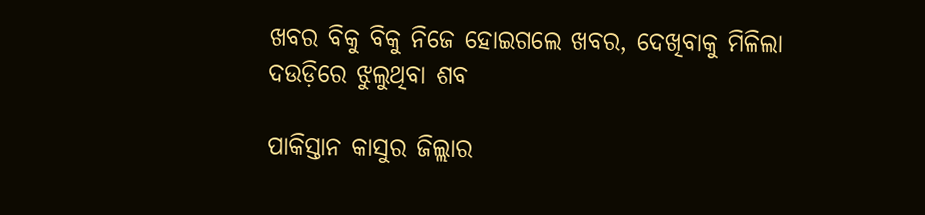ଖବର ବିକୁ ବିକୁ ନିଜେ ହୋଇଗଲେ ଖବର, ଦେଖିବାକୁ ମିଳିଲା ଦଉଡ଼ିରେ ଝୁଲୁଥିବା ଶବ

ପାକିସ୍ତାନ କାସୁର ଜିଲ୍ଲାର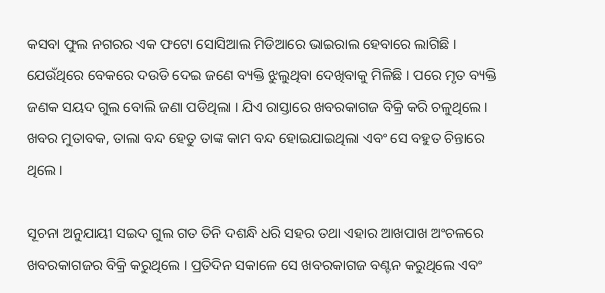କସବା ଫୁଲ ନଗରର ଏକ ଫଟୋ ସୋସିଆଲ ମିଡିଆରେ ଭାଇରାଲ ହେବାରେ ଲାଗିଛି । ଯେଉଁଥିରେ ବେକରେ ଦଉଡି ଦେଇ ଜଣେ ବ୍ୟକ୍ତି ଝୁଲୁଥିବା ଦେଖିବାକୁ ମିଳିଛି । ପରେ ମୃତ ବ୍ୟକ୍ତି ଜଣକ ସୟଦ ଗୁଲ ବୋଲି ଜଣା ପଡିଥିଲା । ଯିଏ ରାସ୍ତାରେ ଖବରକାଗଜ ବିକ୍ରି କରି ଚଳୁଥିଲେ । ଖବର ମୁତାବକ, ତାଲା ବନ୍ଦ ହେତୁ ତାଙ୍କ କାମ ବନ୍ଦ ହୋଇଯାଇଥିଲା ଏବଂ ସେ ବହୁତ ଚିନ୍ତାରେ ଥିଲେ ।

ସୂଚନା ଅନୁଯାୟୀ ସଇଦ ଗୁଲ ଗତ ତିନି ଦଶନ୍ଧି ଧରି ସହର ତଥା ଏହାର ଆଖପାଖ ଅଂଚଳରେ ଖବରକାଗଜର ବିକ୍ରି କରୁଥିଲେ । ପ୍ରତିଦିନ ସକାଳେ ସେ ଖବରକାଗଜ ବଣ୍ଟନ କରୁଥିଲେ ଏବଂ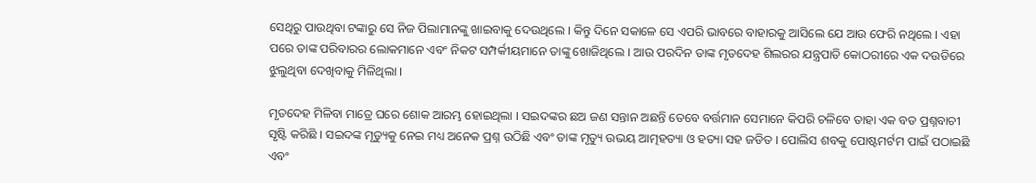ସେଥିରୁ ପାଉଥିବା ଟଙ୍କାରୁ ସେ ନିଜ ପିଲାମାନଙ୍କୁ ଖାଇବାକୁ ଦେଉଥିଲେ । କିନ୍ତୁ ଦିନେ ସକାଳେ ସେ ଏପରି ଭାବରେ ବାହାରକୁ ଆସିଲେ ଯେ ଆଉ ଫେରି ନଥିଲେ । ଏହା ପରେ ତାଙ୍କ ପରିବାରର ଲୋକମାନେ ଏବଂ ନିକଟ ସମ୍ପର୍କୀୟମାନେ ତାଙ୍କୁ ଖୋଜିଥିଲେ । ଆଉ ପରଦିନ ତାଙ୍କ ମୃତଦେହ ଶିଲରର ଯନ୍ତ୍ରପାତି କୋଠରୀରେ ଏକ ଦଉଡିରେ ଝୁଲୁଥିବା ଦେଖିବାକୁ ମିଳିଥିଲା ।

ମୃତଦେହ ମିଳିବା ମାତ୍ରେ ଘରେ ଶୋକ ଆରମ୍ଭ ହୋଇଥିଲା । ସଇଦଙ୍କର ଛଅ ଜଣ ସନ୍ତାନ ଅଛନ୍ତି ତେବେ ବର୍ତ୍ତମାନ ସେମାନେ କିପରି ଚଳିବେ ତାହା ଏକ ବଡ ପ୍ରଶ୍ନବାଚୀ ସୃଷ୍ଟି କରିଛି । ସଇଦଙ୍କ ମୃତ୍ୟୁକୁ ନେଇ ମଧ୍ୟ ଅନେକ ପ୍ରଶ୍ନ ଉଠିଛି ଏବଂ ତାଙ୍କ ମୃତ୍ୟୁ ଉଭୟ ଆତ୍ମହତ୍ୟା ଓ ହତ୍ୟା ସହ ଜଡିତ । ପୋଲିସ ଶବକୁ ପୋଷ୍ଟମର୍ଟମ ପାଇଁ ପଠାଇଛି ଏବଂ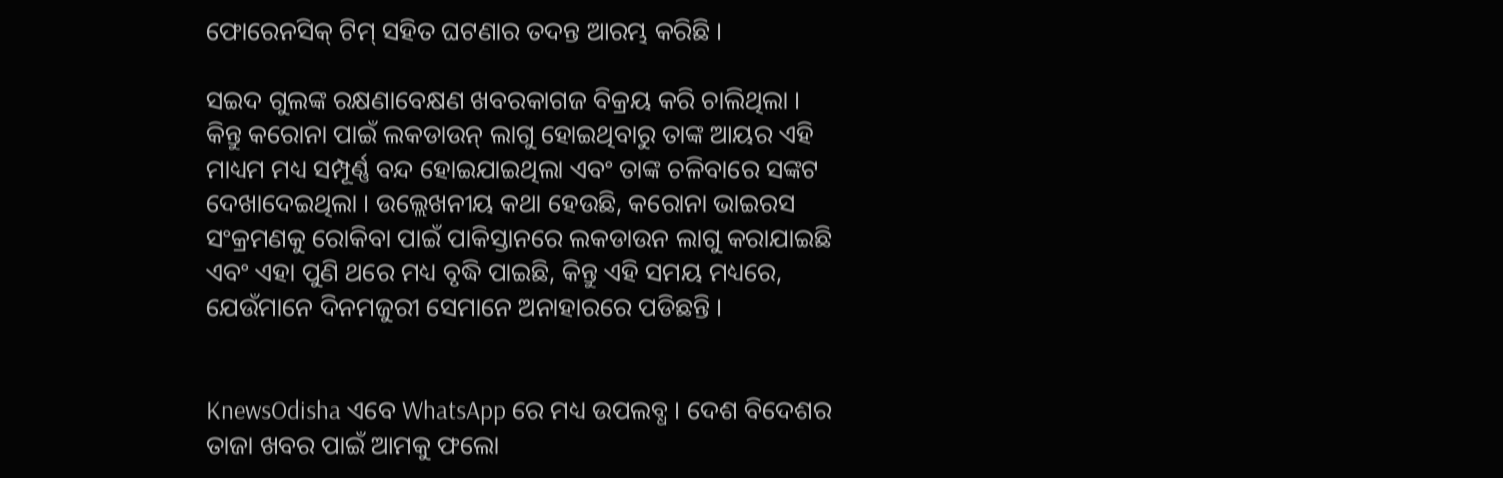ଫୋରେନସିକ୍ ଟିମ୍ ସହିତ ଘଟଣାର ତଦନ୍ତ ଆରମ୍ଭ କରିଛି ।

ସଇଦ ଗୁଲଙ୍କ ରକ୍ଷଣାବେକ୍ଷଣ ଖବରକାଗଜ ବିକ୍ରୟ କରି ଚାଲିଥିଲା । କିନ୍ତୁ କରୋନା ପାଇଁ ଲକଡାଉନ୍ ଲାଗୁ ହୋଇଥିବାରୁ ତାଙ୍କ ଆୟର ଏହି ମାଧ୍ୟମ ମଧ୍ୟ ସମ୍ପୂର୍ଣ୍ଣ ବନ୍ଦ ହୋଇଯାଇଥିଲା ଏବଂ ତାଙ୍କ ଚଳିବାରେ ସଙ୍କଟ ଦେଖାଦେଇଥିଲା । ଉଲ୍ଲେଖନୀୟ କଥା ହେଉଛି, କରୋନା ଭାଇରସ ସଂକ୍ରମଣକୁ ରୋକିବା ପାଇଁ ପାକିସ୍ତାନରେ ଲକଡାଉନ ଲାଗୁ କରାଯାଇଛି ଏବଂ ଏହା ପୁଣି ଥରେ ମଧ୍ୟ ବୃଦ୍ଧି ପାଇଛି, କିନ୍ତୁ ଏହି ସମୟ ମଧ୍ୟରେ, ଯେଉଁମାନେ ଦିନମଜୁରୀ ସେମାନେ ଅନାହାରରେ ପଡିଛନ୍ତି ।


KnewsOdisha ଏବେ WhatsApp ରେ ମଧ୍ୟ ଉପଲବ୍ଧ । ଦେଶ ବିଦେଶର ତାଜା ଖବର ପାଇଁ ଆମକୁ ଫଲୋ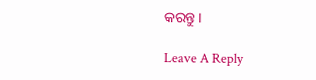କରନ୍ତୁ ।

Leave A Reply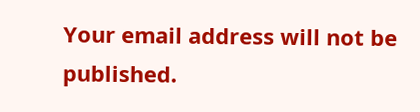Your email address will not be published.